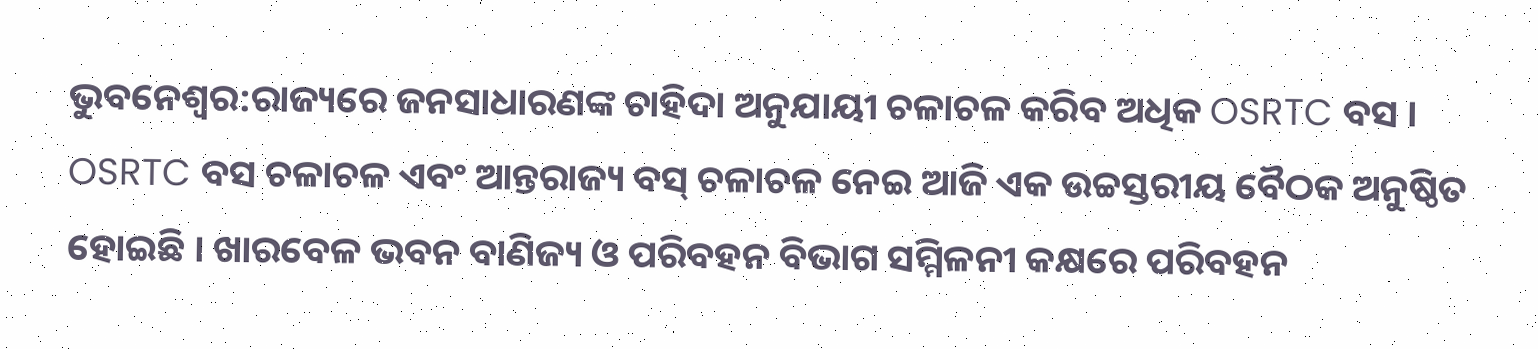ଭୁବନେଶ୍ବର:ରାଜ୍ୟରେ ଜନସାଧାରଣଙ୍କ ଚାହିଦା ଅନୁଯାୟୀ ଚଳାଚଳ କରିବ ଅଧିକ OSRTC ବସ । OSRTC ବସ ଚଳାଚଳ ଏବଂ ଆନ୍ତରାଜ୍ୟ ବସ୍ ଚଳାଚଳ ନେଇ ଆଜି ଏକ ଉଚ୍ଚସ୍ତରୀୟ ବୈଠକ ଅନୁଷ୍ଠିତ ହୋଇଛି । ଖାରବେଳ ଭବନ ବାଣିଜ୍ୟ ଓ ପରିବହନ ବିଭାଗ ସମ୍ମିଳନୀ କକ୍ଷରେ ପରିବହନ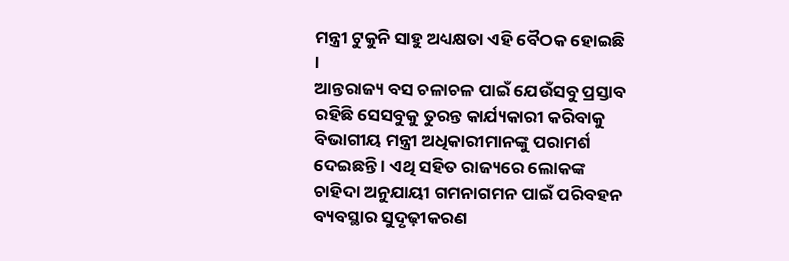ମନ୍ତ୍ରୀ ଟୁକୁନି ସାହୁ ଅଧ୍ୟକ୍ଷତା ଏହି ବୈଠକ ହୋଇଛି ।
ଆନ୍ତରାଜ୍ୟ ବସ ଚଳାଚଳ ପାଇଁ ଯେଉଁସବୁ ପ୍ରସ୍ତାବ ରହିଛି ସେସବୁକୁ ତୁରନ୍ତ କାର୍ଯ୍ୟକାରୀ କରିବାକୁ ବିଭାଗୀୟ ମନ୍ତ୍ରୀ ଅଧିକାରୀମାନଙ୍କୁ ପରାମର୍ଶ ଦେଇଛନ୍ତି । ଏଥି ସହିତ ରାଜ୍ୟରେ ଲୋକଙ୍କ ଚାହିଦା ଅନୁଯାୟୀ ଗମନାଗମନ ପାଇଁ ପରିବହନ ବ୍ୟବସ୍ଥାର ସୁଦୃଢ଼ୀକରଣ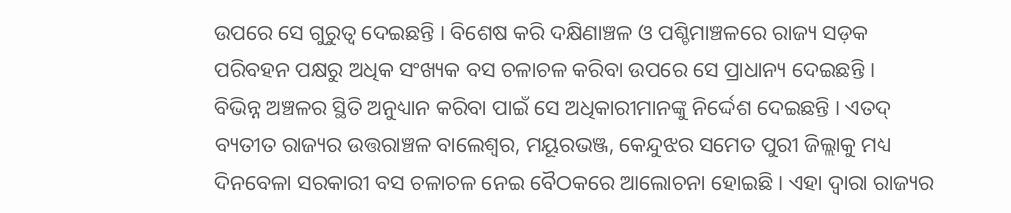ଉପରେ ସେ ଗୁରୁତ୍ଵ ଦେଇଛନ୍ତି । ବିଶେଷ କରି ଦକ୍ଷିଣାଞ୍ଚଳ ଓ ପଶ୍ଚିମାଞ୍ଚଳରେ ରାଜ୍ୟ ସଡ଼କ ପରିବହନ ପକ୍ଷରୁ ଅଧିକ ସଂଖ୍ୟକ ବସ ଚଳାଚଳ କରିବା ଉପରେ ସେ ପ୍ରାଧାନ୍ୟ ଦେଇଛନ୍ତି ।
ବିଭିନ୍ନ ଅଞ୍ଚଳର ସ୍ଥିତି ଅନୁଧ୍ୟାନ କରିବା ପାଇଁ ସେ ଅଧିକାରୀମାନଙ୍କୁ ନିର୍ଦ୍ଦେଶ ଦେଇଛନ୍ତି । ଏତଦ୍ ବ୍ୟତୀତ ରାଜ୍ୟର ଉତ୍ତରାଞ୍ଚଳ ବାଲେଶ୍ଵର, ମୟୂରଭଞ୍ଜ, କେନ୍ଦୁଝର ସମେତ ପୁରୀ ଜିଲ୍ଲାକୁ ମଧ୍ୟ ଦିନବେଳା ସରକାରୀ ବସ ଚଳାଚଳ ନେଇ ବୈଠକରେ ଆଲୋଚନା ହୋଇଛି । ଏହା ଦ୍ଵାରା ରାଜ୍ୟର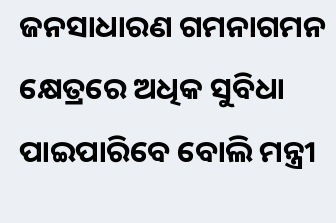ଜନସାଧାରଣ ଗମନାଗମନ କ୍ଷେତ୍ରରେ ଅଧିକ ସୁବିଧା ପାଇପାରିବେ ବୋଲି ମନ୍ତ୍ରୀ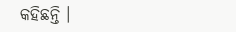କହିଛନ୍ତି ।